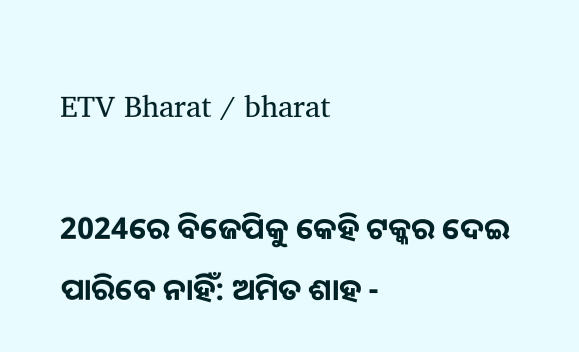ETV Bharat / bharat

2024ରେ ବିଜେପିକୁ କେହି ଟକ୍କର ଦେଇ ପାରିବେ ନାହିଁ: ଅମିତ ଶାହ -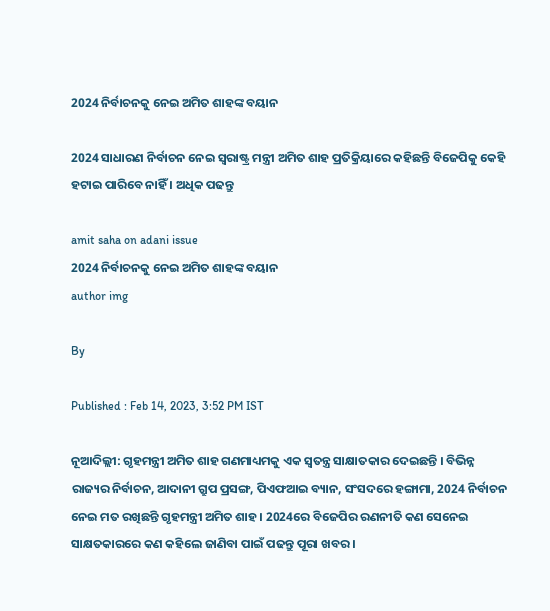2024 ନିର୍ବାଚନକୁ ନେଇ ଅମିତ ଶାହଙ୍କ ବୟାନ

2024 ସାଧାରଣ ନିର୍ବାଚନ ନେଇ ସ୍ବରାଷ୍ଟ୍ର ମନ୍ତ୍ରୀ ଅମିତ ଶାହ ପ୍ରତିକ୍ରିୟାରେ କହିଛନ୍ତି ବିଜେପିକୁ କେହି ହଟାଇ ପାରିବେ ନାହିଁ । ଅଧିକ ପଢନ୍ତୁ

amit saha on adani issue
2024 ନିର୍ବାଚନକୁ ନେଇ ଅମିତ ଶାହଙ୍କ ବୟାନ
author img

By

Published : Feb 14, 2023, 3:52 PM IST

ନୂଆଦିଲ୍ଲୀ: ଗୃହମନ୍ତ୍ରୀ ଅମିତ ଶାହ ଗଣମାଧ୍ୟମକୁ ଏକ ସ୍ବତନ୍ତ୍ର ସାକ୍ଷାତକାର ଦେଇଛନ୍ତି । ବିଭିନ୍ନ ରାଜ୍ୟର ନିର୍ବାଚନ, ଆଦାନୀ ଗ୍ରୁପ ପ୍ରସଙ୍ଗ, ପିଏଫଆଇ ବ୍ୟାନ, ସଂସଦରେ ହଙ୍ଗାମା, 2024 ନିର୍ବାଚନ ନେଇ ମତ ରଖିଛନ୍ତି ଗୃହମନ୍ତ୍ରୀ ଅମିତ ଶାହ । 2024ରେ ବିଜେପିର ରଣନୀତି କଣ ସେନେଇ ସାକ୍ଷତକାରରେ କଣ କହିଲେ ଜାଣିବା ପାଇଁ ପଢନ୍ତୁ ପୂରା ଖବର ।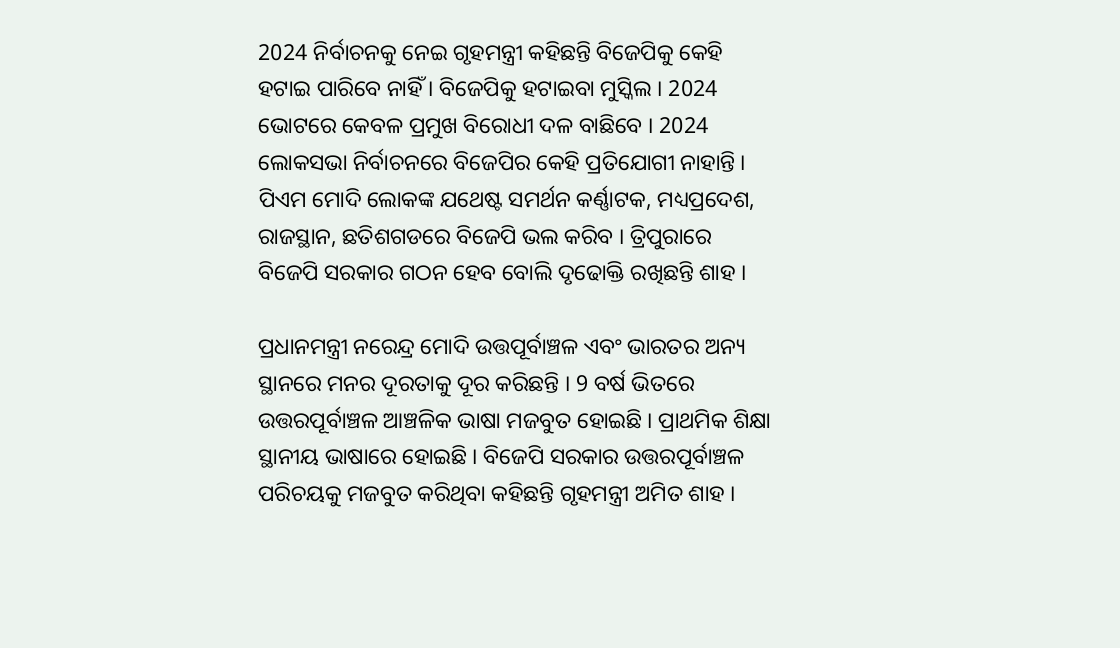2024 ନିର୍ବାଚନକୁ ନେଇ ଗୃହମନ୍ତ୍ରୀ କହିଛନ୍ତି ବିଜେପିକୁ କେହି ହଟାଇ ପାରିବେ ନାହିଁ । ବିଜେପିକୁ ହଟାଇବା ମୁସ୍କିଲ । 2024 ଭୋଟରେ କେବଳ ପ୍ରମୁଖ ବିରୋଧୀ ଦଳ ବାଛିବେ । 2024 ଲୋକସଭା ନିର୍ବାଚନରେ ବିଜେପିର କେହି ପ୍ରତିଯୋଗୀ ନାହାନ୍ତି । ପିଏମ ମୋଦି ଲୋକଙ୍କ ଯଥେଷ୍ଟ ସମର୍ଥନ କର୍ଣ୍ଣାଟକ, ମଧ୍ୟପ୍ରଦେଶ, ରାଜସ୍ଥାନ, ଛତିଶଗଡରେ ବିଜେପି ଭଲ କରିବ । ତ୍ରିପୁରାରେ ବିଜେପି ସରକାର ଗଠନ ହେବ ବୋଲି ଦୃଢୋକ୍ତି ରଖିଛନ୍ତି ଶାହ ।

ପ୍ରଧାନମନ୍ତ୍ରୀ ନରେନ୍ଦ୍ର ମୋଦି ଉତ୍ତପୂର୍ବାଞ୍ଚଳ ଏବଂ ଭାରତର ଅନ୍ୟ ସ୍ଥାନରେ ମନର ଦୂରତାକୁ ଦୂର କରିଛନ୍ତି । 9 ବର୍ଷ ଭିତରେ ଉତ୍ତରପୂର୍ବାଞ୍ଚଳ ଆଞ୍ଚଳିକ ଭାଷା ମଜବୁତ ହୋଇଛି । ପ୍ରାଥମିକ ଶିକ୍ଷା ସ୍ଥାନୀୟ ଭାଷାରେ ହୋଇଛି । ବିଜେପି ସରକାର ଉତ୍ତରପୂର୍ବାଞ୍ଚଳ ପରିଚୟକୁ ମଜବୁତ କରିଥିବା କହିଛନ୍ତି ଗୃହମନ୍ତ୍ରୀ ଅମିତ ଶାହ ।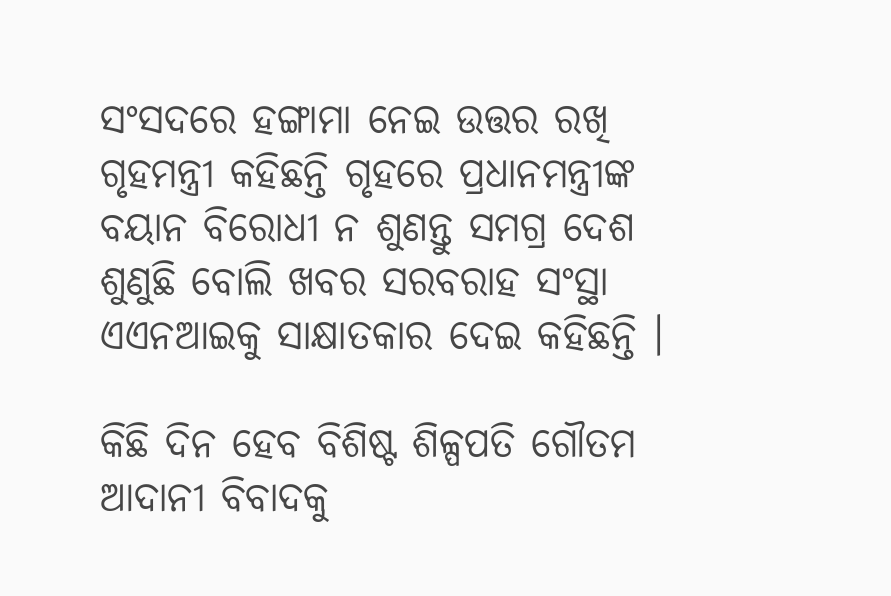ସଂସଦରେ ହଙ୍ଗାମା ନେଇ ଉତ୍ତର ରଖି ଗୃହମନ୍ତ୍ରୀ କହିଛନ୍ତି ଗୃହରେ ପ୍ରଧାନମନ୍ତ୍ରୀଙ୍କ ବୟାନ ବିରୋଧୀ ନ ଶୁଣନ୍ତୁ ସମଗ୍ର ଦେଶ ଶୁଣୁଛି ବୋଲି ଖବର ସରବରାହ ସଂସ୍ଥା ଏଏନଆଇକୁ ସାକ୍ଷାତକାର ଦେଇ କହିଛନ୍ତି ।

କିଛି ଦିନ ହେବ ବିଶିଷ୍ଟ ଶିଳ୍ପପତି ଗୌତମ ଆଦାନୀ ବିବାଦକୁ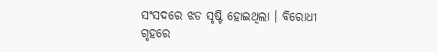ସଂସଦରେ ଝଡ ସୃଷ୍ଟି ହୋଇଥିଲା । ବିରୋଧୀ ଗୃହରେ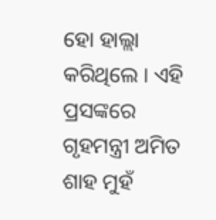ହୋ ହାଲ୍ଲା କରିଥିଲେ । ଏହି ପ୍ରସଙ୍କରେ ଗୃହମନ୍ତ୍ରୀ ଅମିତ ଶାହ ମୁହଁ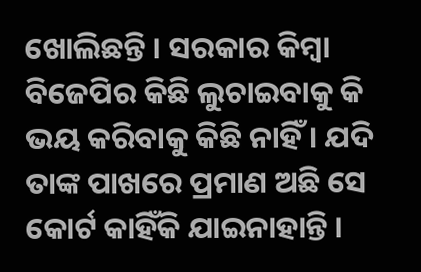ଖୋଲିଛନ୍ତି । ସରକାର କିମ୍ବା ବିଜେପିର କିଛି ଲୁଚାଇବାକୁ କି ଭୟ କରିବାକୁ କିଛି ନାହିଁ । ଯଦି ତାଙ୍କ ପାଖରେ ପ୍ରମାଣ ଅଛି ସେ କୋର୍ଟ କାହିଁକି ଯାଇନାହାନ୍ତି ।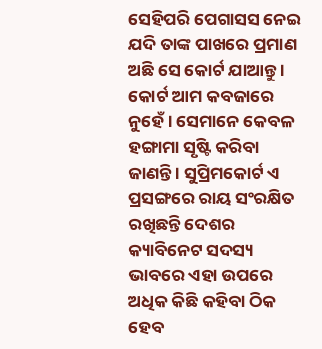ସେହିପରି ପେଗାସସ ନେଇ ଯଦି ତାଙ୍କ ପାଖରେ ପ୍ରମାଣ ଅଛି ସେ କୋର୍ଟ ଯାଆନ୍ତୁ । କୋର୍ଟ ଆମ କବଜାରେ ନୁହେଁ । ସେମାନେ କେବଳ ହଙ୍ଗାମା ସୃଷ୍ଟି କରିବା ଜାଣନ୍ତି । ସୁପ୍ରିମକୋର୍ଟ ଏ ପ୍ରସଙ୍ଗରେ ରାୟ ସଂରକ୍ଷିତ ରଖିଛନ୍ତି ଦେଶର କ୍ୟାବିନେଟ ସଦସ୍ୟ ଭାବରେ ଏହା ଉପରେ ଅଧିକ କିଛି କହିବା ଠିକ ହେବ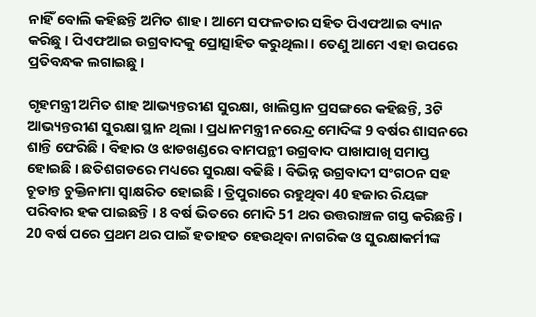ନାହିଁ ବୋଲି କହିଛନ୍ତି ଅମିତ ଶାହ । ଆମେ ସଫଳତାର ସହିତ ପିଏଫଆଇ ବ୍ୟାନ କରିଛୁ । ପିଏଫଆଇ ଉଗ୍ରବାଦକୁ ପ୍ରୋତ୍ସାହିତ କରୁଥିଲା । ତେଣୁ ଆମେ ଏହା ଉପରେ ପ୍ରତିବନ୍ଧକ ଲଗାଇଛୁ ।

ଗୃହମନ୍ତ୍ରୀ ଅମିତ ଶାହ ଆଭ୍ୟନ୍ତରୀଣ ସୁରକ୍ଷା, ଖାଲିସ୍ତାନ ପ୍ରସଙ୍ଗରେ କହିଛନ୍ତି, 3ଟି ଆଭ୍ୟନ୍ତରୀଣ ସୁରକ୍ଷା ସ୍ଥାନ ଥିଲା । ପ୍ରଧାନମନ୍ତ୍ରୀ ନରେନ୍ଦ୍ର ମୋଦିଙ୍କ 9 ବର୍ଷର ଶାସନରେ ଶାନ୍ତି ଫେରିଛି । ବିହାର ଓ ଝାଡଖଣ୍ଡରେ ବାମପନ୍ଥୀ ଉଗ୍ରବାଦ ପାଖାପାଖି ସମାପ୍ତ ହୋଇଛି । ଛତିଶଗଡରେ ମଧ୍ୟରେ ସୁରକ୍ଷା ବଢିଛି । ବିଭିନ୍ନ ଉଗ୍ରବାଦୀ ସଂଗଠନ ସହ ଚୂଡାନ୍ତ ଚୁକ୍ତିନାମା ସ୍ବାକ୍ଷରିତ ହୋଇଛି । ତ୍ରିପୁରାରେ ରହୁଥିବା 40 ହଜାର ରିୟଙ୍ଗ ପରିବାର ହକ ପାଇଛନ୍ତି । 8 ବର୍ଷ ଭିତରେ ମୋଦି 51 ଥର ଉତ୍ତରାଞ୍ଚଳ ଗସ୍ତ କରିଛନ୍ତି । 20 ବର୍ଷ ପରେ ପ୍ରଥମ ଥର ପାଇଁ ହତାହତ ହେଉଥିବା ନାଗରିକ ଓ ସୁରକ୍ଷାକର୍ମୀଙ୍କ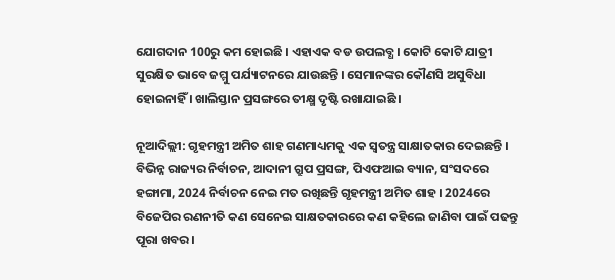ଯୋଗଦାନ 100ରୁ କମ ହୋଇଛି । ଏହାଏକ ବଡ ଉପଲବ୍ଧ । କୋଟି କୋଟି ଯାତ୍ରୀ ସୁରକ୍ଷିତ ଭାବେ ଜମ୍ମୁ ପର୍ଯ୍ୟାଟନରେ ଯାଉଛନ୍ତି । ସେମାନଙ୍କର କୌଣସି ଅସୁବିଧା ହୋଇନାହିଁ । ଖାଲିସ୍ତାନ ପ୍ରସଙ୍ଗରେ ତୀକ୍ଷ୍ମ ଦୃଷ୍ଟି ରଖାଯାଇଛି ।

ନୂଆଦିଲ୍ଲୀ: ଗୃହମନ୍ତ୍ରୀ ଅମିତ ଶାହ ଗଣମାଧ୍ୟମକୁ ଏକ ସ୍ବତନ୍ତ୍ର ସାକ୍ଷାତକାର ଦେଇଛନ୍ତି । ବିଭିନ୍ନ ରାଜ୍ୟର ନିର୍ବାଚନ, ଆଦାନୀ ଗ୍ରୁପ ପ୍ରସଙ୍ଗ, ପିଏଫଆଇ ବ୍ୟାନ, ସଂସଦରେ ହଙ୍ଗାମା, 2024 ନିର୍ବାଚନ ନେଇ ମତ ରଖିଛନ୍ତି ଗୃହମନ୍ତ୍ରୀ ଅମିତ ଶାହ । 2024ରେ ବିଜେପିର ରଣନୀତି କଣ ସେନେଇ ସାକ୍ଷତକାରରେ କଣ କହିଲେ ଜାଣିବା ପାଇଁ ପଢନ୍ତୁ ପୂରା ଖବର ।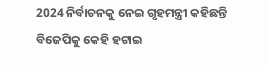2024 ନିର୍ବାଚନକୁ ନେଇ ଗୃହମନ୍ତ୍ରୀ କହିଛନ୍ତି ବିଜେପିକୁ କେହି ହଟାଇ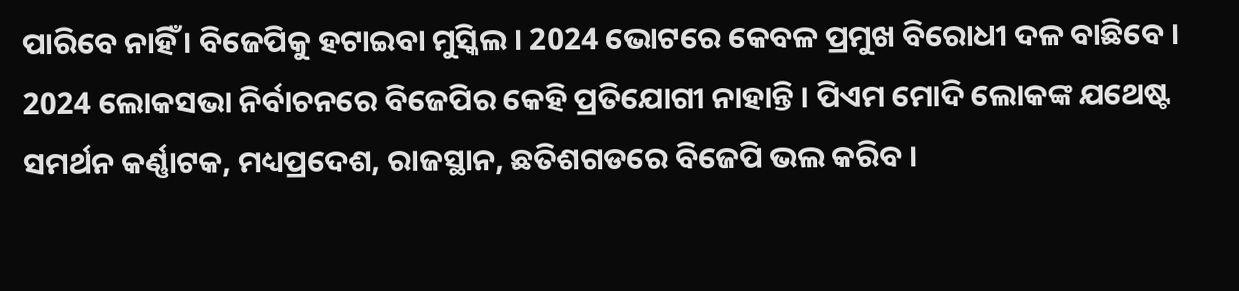ପାରିବେ ନାହିଁ । ବିଜେପିକୁ ହଟାଇବା ମୁସ୍କିଲ । 2024 ଭୋଟରେ କେବଳ ପ୍ରମୁଖ ବିରୋଧୀ ଦଳ ବାଛିବେ । 2024 ଲୋକସଭା ନିର୍ବାଚନରେ ବିଜେପିର କେହି ପ୍ରତିଯୋଗୀ ନାହାନ୍ତି । ପିଏମ ମୋଦି ଲୋକଙ୍କ ଯଥେଷ୍ଟ ସମର୍ଥନ କର୍ଣ୍ଣାଟକ, ମଧ୍ୟପ୍ରଦେଶ, ରାଜସ୍ଥାନ, ଛତିଶଗଡରେ ବିଜେପି ଭଲ କରିବ ।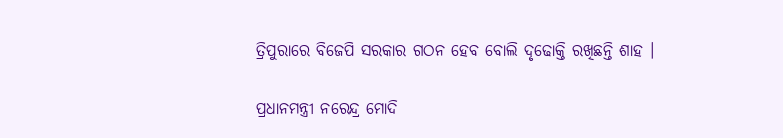ତ୍ରିପୁରାରେ ବିଜେପି ସରକାର ଗଠନ ହେବ ବୋଲି ଦୃଢୋକ୍ତି ରଖିଛନ୍ତି ଶାହ ।

ପ୍ରଧାନମନ୍ତ୍ରୀ ନରେନ୍ଦ୍ର ମୋଦି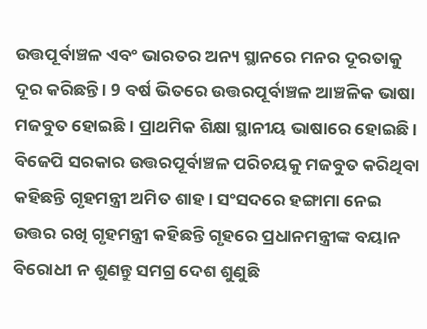ଉତ୍ତପୂର୍ବାଞ୍ଚଳ ଏବଂ ଭାରତର ଅନ୍ୟ ସ୍ଥାନରେ ମନର ଦୂରତାକୁ ଦୂର କରିଛନ୍ତି । 9 ବର୍ଷ ଭିତରେ ଉତ୍ତରପୂର୍ବାଞ୍ଚଳ ଆଞ୍ଚଳିକ ଭାଷା ମଜବୁତ ହୋଇଛି । ପ୍ରାଥମିକ ଶିକ୍ଷା ସ୍ଥାନୀୟ ଭାଷାରେ ହୋଇଛି । ବିଜେପି ସରକାର ଉତ୍ତରପୂର୍ବାଞ୍ଚଳ ପରିଚୟକୁ ମଜବୁତ କରିଥିବା କହିଛନ୍ତି ଗୃହମନ୍ତ୍ରୀ ଅମିତ ଶାହ । ସଂସଦରେ ହଙ୍ଗାମା ନେଇ ଉତ୍ତର ରଖି ଗୃହମନ୍ତ୍ରୀ କହିଛନ୍ତି ଗୃହରେ ପ୍ରଧାନମନ୍ତ୍ରୀଙ୍କ ବୟାନ ବିରୋଧୀ ନ ଶୁଣନ୍ତୁ ସମଗ୍ର ଦେଶ ଶୁଣୁଛି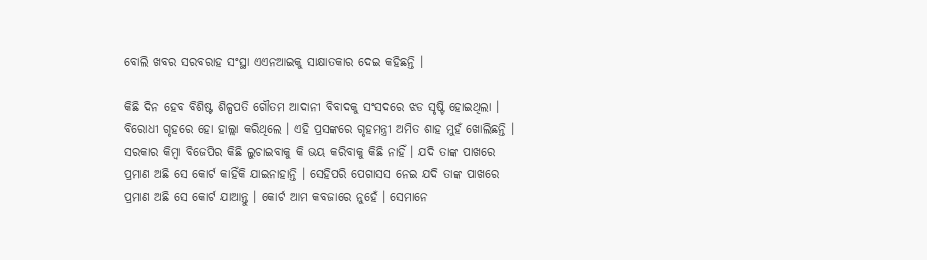ବୋଲି ଖବର ସରବରାହ ସଂସ୍ଥା ଏଏନଆଇକୁ ସାକ୍ଷାତକାର ଦେଇ କହିଛନ୍ତି ।

କିଛି ଦିନ ହେବ ବିଶିଷ୍ଟ ଶିଳ୍ପପତି ଗୌତମ ଆଦାନୀ ବିବାଦକୁ ସଂସଦରେ ଝଡ ସୃଷ୍ଟି ହୋଇଥିଲା । ବିରୋଧୀ ଗୃହରେ ହୋ ହାଲ୍ଲା କରିଥିଲେ । ଏହି ପ୍ରସଙ୍କରେ ଗୃହମନ୍ତ୍ରୀ ଅମିତ ଶାହ ମୁହଁ ଖୋଲିଛନ୍ତି । ସରକାର କିମ୍ବା ବିଜେପିର କିଛି ଲୁଚାଇବାକୁ କି ଭୟ କରିବାକୁ କିଛି ନାହିଁ । ଯଦି ତାଙ୍କ ପାଖରେ ପ୍ରମାଣ ଅଛି ସେ କୋର୍ଟ କାହିଁକି ଯାଇନାହାନ୍ତି । ସେହିପରି ପେଗାସସ ନେଇ ଯଦି ତାଙ୍କ ପାଖରେ ପ୍ରମାଣ ଅଛି ସେ କୋର୍ଟ ଯାଆନ୍ତୁ । କୋର୍ଟ ଆମ କବଜାରେ ନୁହେଁ । ସେମାନେ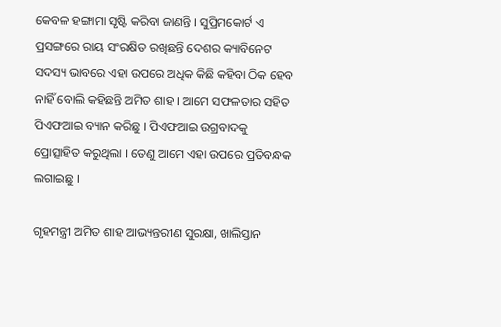କେବଳ ହଙ୍ଗାମା ସୃଷ୍ଟି କରିବା ଜାଣନ୍ତି । ସୁପ୍ରିମକୋର୍ଟ ଏ ପ୍ରସଙ୍ଗରେ ରାୟ ସଂରକ୍ଷିତ ରଖିଛନ୍ତି ଦେଶର କ୍ୟାବିନେଟ ସଦସ୍ୟ ଭାବରେ ଏହା ଉପରେ ଅଧିକ କିଛି କହିବା ଠିକ ହେବ ନାହିଁ ବୋଲି କହିଛନ୍ତି ଅମିତ ଶାହ । ଆମେ ସଫଳତାର ସହିତ ପିଏଫଆଇ ବ୍ୟାନ କରିଛୁ । ପିଏଫଆଇ ଉଗ୍ରବାଦକୁ ପ୍ରୋତ୍ସାହିତ କରୁଥିଲା । ତେଣୁ ଆମେ ଏହା ଉପରେ ପ୍ରତିବନ୍ଧକ ଲଗାଇଛୁ ।

ଗୃହମନ୍ତ୍ରୀ ଅମିତ ଶାହ ଆଭ୍ୟନ୍ତରୀଣ ସୁରକ୍ଷା, ଖାଲିସ୍ତାନ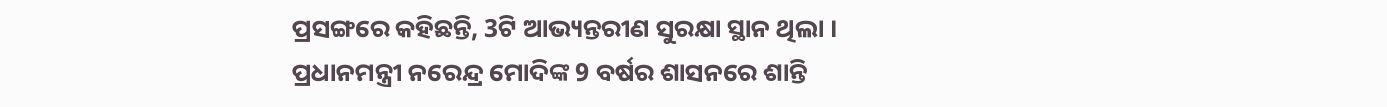ପ୍ରସଙ୍ଗରେ କହିଛନ୍ତି, 3ଟି ଆଭ୍ୟନ୍ତରୀଣ ସୁରକ୍ଷା ସ୍ଥାନ ଥିଲା । ପ୍ରଧାନମନ୍ତ୍ରୀ ନରେନ୍ଦ୍ର ମୋଦିଙ୍କ 9 ବର୍ଷର ଶାସନରେ ଶାନ୍ତି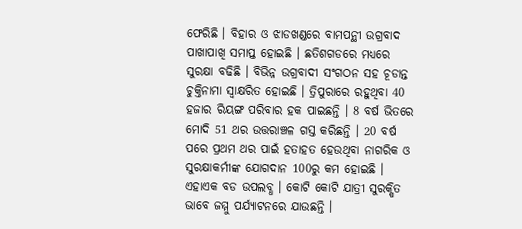ଫେରିଛି । ବିହାର ଓ ଝାଡଖଣ୍ଡରେ ବାମପନ୍ଥୀ ଉଗ୍ରବାଦ ପାଖାପାଖି ସମାପ୍ତ ହୋଇଛି । ଛତିଶଗଡରେ ମଧ୍ୟରେ ସୁରକ୍ଷା ବଢିଛି । ବିଭିନ୍ନ ଉଗ୍ରବାଦୀ ସଂଗଠନ ସହ ଚୂଡାନ୍ତ ଚୁକ୍ତିନାମା ସ୍ବାକ୍ଷରିତ ହୋଇଛି । ତ୍ରିପୁରାରେ ରହୁଥିବା 40 ହଜାର ରିୟଙ୍ଗ ପରିବାର ହକ ପାଇଛନ୍ତି । 8 ବର୍ଷ ଭିତରେ ମୋଦି 51 ଥର ଉତ୍ତରାଞ୍ଚଳ ଗସ୍ତ କରିଛନ୍ତି । 20 ବର୍ଷ ପରେ ପ୍ରଥମ ଥର ପାଇଁ ହତାହତ ହେଉଥିବା ନାଗରିକ ଓ ସୁରକ୍ଷାକର୍ମୀଙ୍କ ଯୋଗଦାନ 100ରୁ କମ ହୋଇଛି । ଏହାଏକ ବଡ ଉପଲବ୍ଧ । କୋଟି କୋଟି ଯାତ୍ରୀ ସୁରକ୍ଷିତ ଭାବେ ଜମ୍ମୁ ପର୍ଯ୍ୟାଟନରେ ଯାଉଛନ୍ତି ।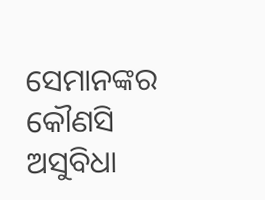ସେମାନଙ୍କର କୌଣସି ଅସୁବିଧା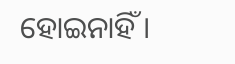ହୋଇନାହିଁ ।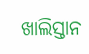ଖାଲିସ୍ତାନ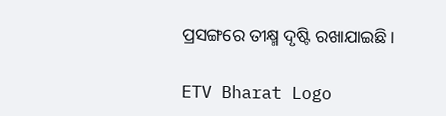ପ୍ରସଙ୍ଗରେ ତୀକ୍ଷ୍ମ ଦୃଷ୍ଟି ରଖାଯାଇଛି ।

ETV Bharat Logo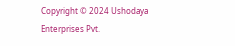Copyright © 2024 Ushodaya Enterprises Pvt.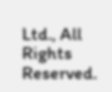Ltd., All Rights Reserved.